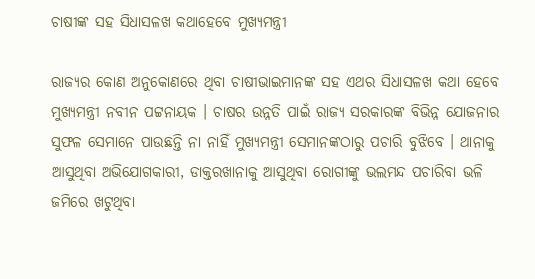ଚାଷୀଙ୍କ ସହ ସିଧାସଳଖ କଥାହେବେ ମୁଖ୍ୟମନ୍ତ୍ରୀ

ରାଜ୍ୟର କୋଣ ଅନୁକୋଣରେ ଥିବା ଚାଷୀଭାଇମାନଙ୍କ ସହ ଏଥର ସିଧାସଳଖ କଥା ହେବେ ମୁଖ୍ୟମନ୍ତ୍ରୀ ନବୀନ ପଟ୍ଟନାୟକ । ଚାଷର ଉନ୍ନତି ପାଇଁ ରାଜ୍ୟ ସରକାରଙ୍କ ବିଭିନ୍ନ ଯୋଜନାର ସୁଫଳ ସେମାନେ ପାଉଛନ୍ତି ନା ନାହିଁ ମୁଖ୍ୟମନ୍ତ୍ରୀ ସେମାନଙ୍କଠାରୁ ପଚାରି ବୁଝିବେ । ଥାନାକୁ ଆସୁଥିବା ଅଭିଯୋଗକାରୀ, ଡାକ୍ତରଖାନାକୁ ଆସୁଥିବା ରୋଗୀଙ୍କୁ ଭଲମନ୍ଦ ପଚାରିବା ଭଳି ଜମିରେ ଖଟୁଥିବା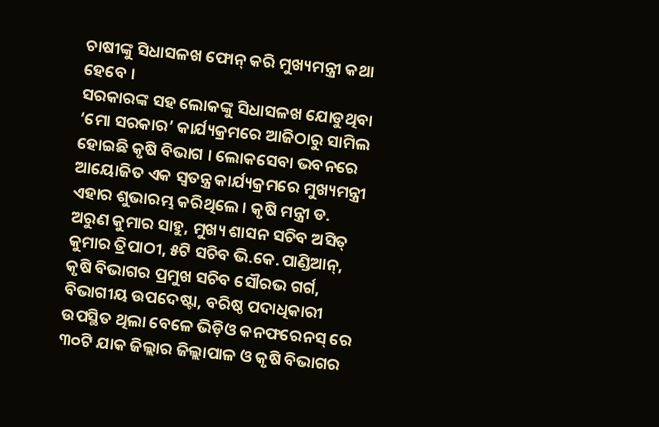ଚାଷୀଙ୍କୁ ସିଧାସଳଖ ଫୋନ୍ କରି ମୁଖ୍ୟମନ୍ତ୍ରୀ କଥା ହେବେ ।
ସରକାରଙ୍କ ସହ ଲୋକଙ୍କୁ ସିଧାସଳଖ ଯୋଡୁଥିବା ‘ମୋ ସରକାର’ କାର୍ଯ୍ୟକ୍ରମରେ ଆଜିଠାରୁ ସାମିଲ ହୋଇଛି କୃଷି ବିଭାଗ । ଲୋକସେବା ଭବନରେ ଆୟୋଜିତ ଏକ ସ୍ୱତନ୍ତ୍ର କାର୍ଯ୍ୟକ୍ରମରେ ମୁଖ୍ୟମନ୍ତ୍ରୀ ଏହାର ଶୁଭାରମ୍ଭ କରିଥିଲେ । କୃଷି ମନ୍ତ୍ରୀ ଡ. ଅରୁଣ କୁମାର ସାହୁ, ମୁଖ୍ୟ ଶାସନ ସଚିବ ଅସିତ୍ କୁମାର ତ୍ରିପାଠୀ, ୫ଟି ସଚିବ ଭି.କେ.ପାଣ୍ଡିଆନ୍, କୃଷି ବିଭାଗର ପ୍ରମୁଖ ସଚିବ ସୌରଭ ଗର୍ଗ, ବିଭାଗୀୟ ଉପଦେଷ୍ଟା, ବରିଷ୍ଠ ପଦାଧିକାରୀ ଉପସ୍ଥିତ ଥିଲା ବେଳେ ଭିଡ଼ିଓ କନଫରେନସ୍ ରେ ୩୦ଟି ଯାକ ଜିଲ୍ଲାର ଜିଲ୍ଲାପାଳ ଓ କୃଷି ବିଭାଗର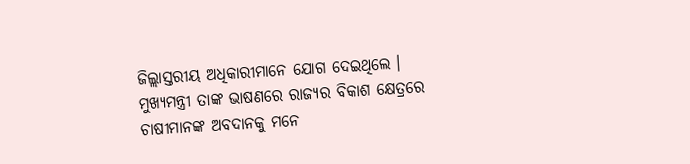ଜିଲ୍ଲାସ୍ତରୀୟ ଅଧିକାରୀମାନେ ଯୋଗ ଦେଇଥିଲେ ।
ମୁଖ୍ୟମନ୍ତ୍ରୀ ତାଙ୍କ ଭାଷଣରେ ରାଜ୍ୟର ବିକାଶ କ୍ଷେତ୍ରରେ ଚାଷୀମାନଙ୍କ ଅବଦାନକୁ ମନେ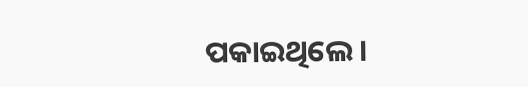ପକାଇଥିଲେ ।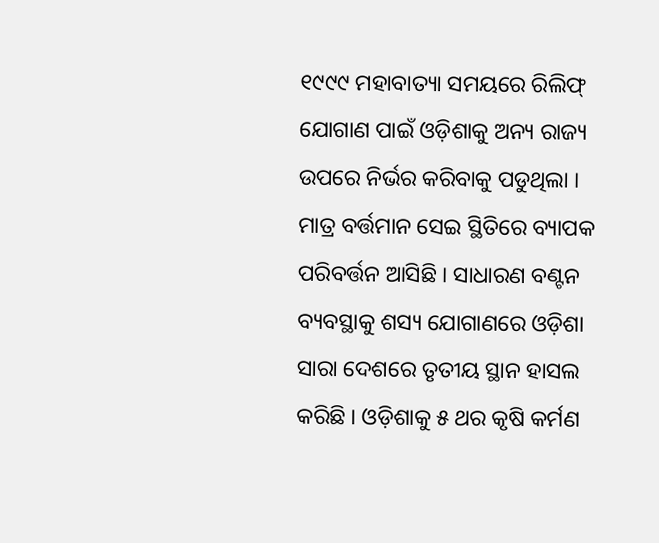୧୯୯୯ ମହାବାତ୍ୟା ସମୟରେ ରିଲିଫ୍ ଯୋଗାଣ ପାଇଁ ଓଡ଼ିଶାକୁ ଅନ୍ୟ ରାଜ୍ୟ ଉପରେ ନିର୍ଭର କରିବାକୁ ପଡୁଥିଲା । ମାତ୍ର ବର୍ତ୍ତମାନ ସେଇ ସ୍ଥିତିରେ ବ୍ୟାପକ ପରିବର୍ତ୍ତନ ଆସିଛି । ସାଧାରଣ ବଣ୍ଟନ ବ୍ୟବସ୍ଥାକୁ ଶସ୍ୟ ଯୋଗାଣରେ ଓଡ଼ିଶା ସାରା ଦେଶରେ ତୃତୀୟ ସ୍ଥାନ ହାସଲ କରିଛି । ଓଡ଼ିଶାକୁ ୫ ଥର କୃଷି କର୍ମଣ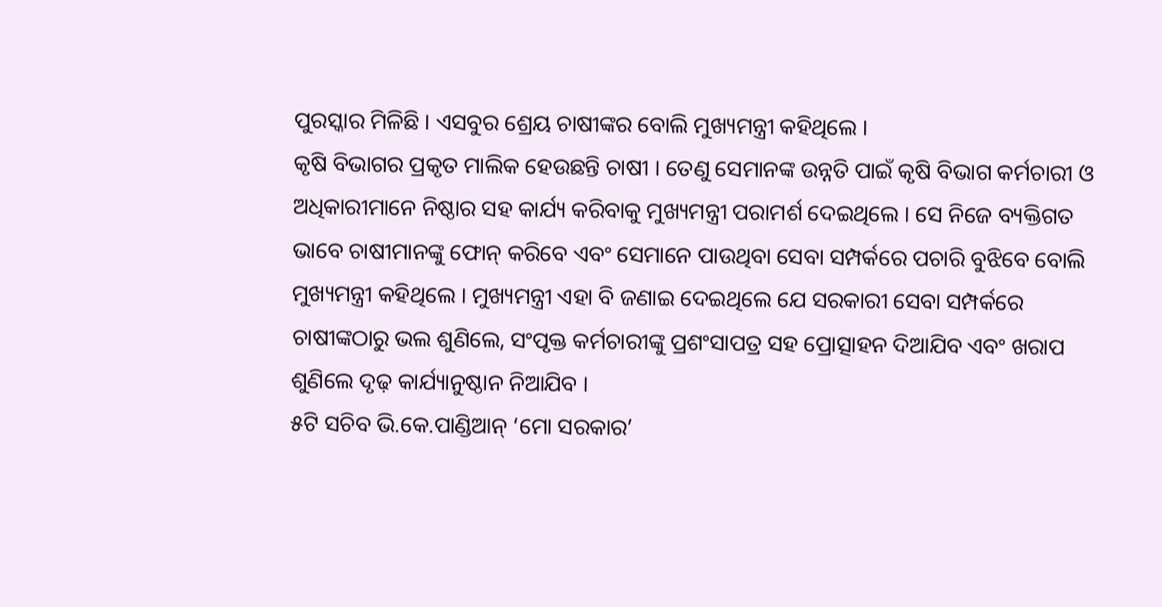ପୁରସ୍କାର ମିଳିଛି । ଏସବୁର ଶ୍ରେୟ ଚାଷୀଙ୍କର ବୋଲି ମୁଖ୍ୟମନ୍ତ୍ରୀ କହିଥିଲେ ।
କୃଷି ବିଭାଗର ପ୍ରକୃତ ମାଲିକ ହେଉଛନ୍ତି ଚାଷୀ । ତେଣୁ ସେମାନଙ୍କ ଉନ୍ନତି ପାଇଁ କୃଷି ବିଭାଗ କର୍ମଚାରୀ ଓ ଅଧିକାରୀମାନେ ନିଷ୍ଠାର ସହ କାର୍ଯ୍ୟ କରିବାକୁ ମୁଖ୍ୟମନ୍ତ୍ରୀ ପରାମର୍ଶ ଦେଇଥିଲେ । ସେ ନିଜେ ବ୍ୟକ୍ତିଗତ ଭାବେ ଚାଷୀମାନଙ୍କୁ ଫୋନ୍ କରିବେ ଏବଂ ସେମାନେ ପାଉଥିବା ସେବା ସମ୍ପର୍କରେ ପଚାରି ବୁଝିବେ ବୋଲି ମୁଖ୍ୟମନ୍ତ୍ରୀ କହିଥିଲେ । ମୁଖ୍ୟମନ୍ତ୍ରୀ ଏହା ବି ଜଣାଇ ଦେଇଥିଲେ ଯେ ସରକାରୀ ସେବା ସମ୍ପର୍କରେ ଚାଷୀଙ୍କଠାରୁ ଭଲ ଶୁଣିଲେ, ସଂପୃକ୍ତ କର୍ମଚାରୀଙ୍କୁ ପ୍ରଶଂସାପତ୍ର ସହ ପ୍ରୋତ୍ସାହନ ଦିଆଯିବ ଏବଂ ଖରାପ ଶୁଣିଲେ ଦୃଢ଼ କାର୍ଯ୍ୟାନୁଷ୍ଠାନ ନିଆଯିବ ।
୫ଟି ସଚିବ ଭି.କେ.ପାଣ୍ଡିଆନ୍ ‘ମୋ ସରକାର’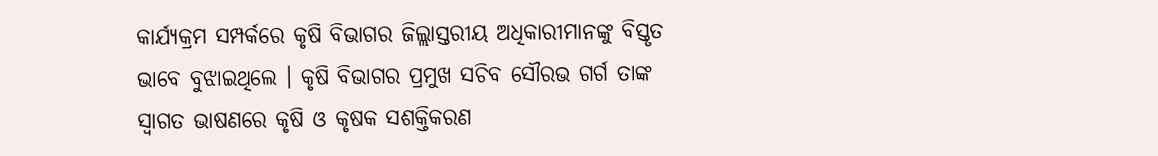କାର୍ଯ୍ୟକ୍ରମ ସମ୍ପର୍କରେ କୃଷି ବିଭାଗର ଜିଲ୍ଲାସ୍ତରୀୟ ଅଧିକାରୀମାନଙ୍କୁ ବିସ୍ତୃତ ଭାବେ ବୁଝାଇଥିଲେ । କୃଷି ବିଭାଗର ପ୍ରମୁଖ ସଚିବ ସୌରଭ ଗର୍ଗ ତାଙ୍କ ସ୍ୱାଗତ ଭାଷଣରେ କୃଷି ଓ କୃଷକ ସଶକ୍ତିକରଣ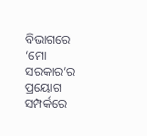ବିଭାଗରେ ‘ମୋ ସରକାର’ର ପ୍ରୟୋଗ ସମ୍ପର୍କରେ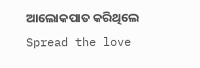ଆଲୋକପାତ କରିଥିଲେ
Spread the love